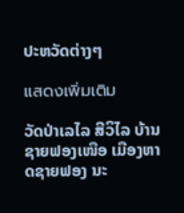ປະຫວັດຕ່າງໆ

แสดงเพิ่มเติม

ວັດປ່າເລໄລ ສີວິໄລ ບ້ານຊາຍຟອງເໜືອ ເມືອງຫາດຊາຍຟອງ ນະ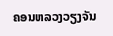ຄອນຫລວງວຽງຈັນ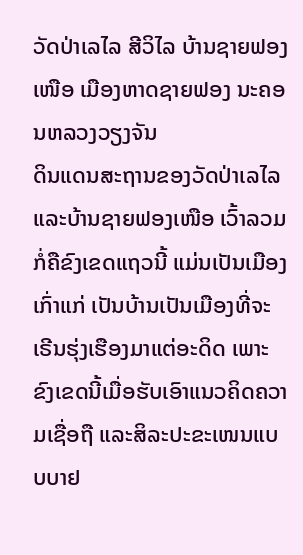ວັດປ່າເລໄລ ສີວິໄລ ບ້ານຊາຍຟອງເໜືອ ເມືອງຫາດຊາຍຟອງ ນະຄອນຫລວງວຽງຈັນ
ດິນແດນສະຖານຂອງວັດປ່າເລໄລ ແລະບ້ານຊາຍຟອງເໜືອ ເວົ້າລວມກໍ່ຄືຂົງເຂດແຖວນີ້ ແມ່ນເປັນເມືອງເກົ່າແກ່ ເປັນບ້ານເປັນເມືອງທີ່ຈະເຣີນຮຸ່ງເຮືອງມາແຕ່ອະດິດ ເພາະຂົງເຂດນີ້ເມື່ອຮັບເອົາແນວຄິດຄວາມເຊື່ອຖື ແລະສິລະປະຂະເໜນແບບບາຢ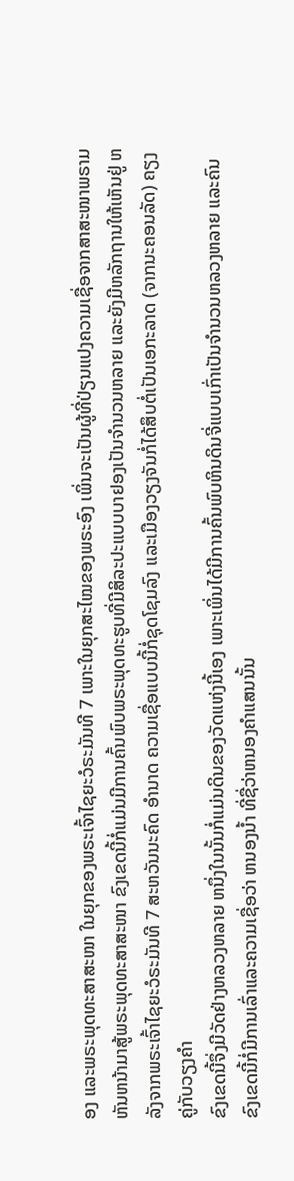ອງ ແລະພຣະພຸດທະສາສະໜາ ໃນຍຸກຂອງພຣະເຈົ້າໄຊຍະວໍຣະມັນທີ 7 ເພາະໃນຍຸກສະໄໝຂອງພຣະອົງ ເພິ່ນຈະເປັນຜູ້ທີ່ປ່ຽນແປງຄວາມເຊື່ອຈາກສາສະໜາພຣາມ
ຫັນຫນ້າມາສູ້ພຣະພຸດທະສາສະໜາ ຂົງເຂດນີ້ກໍ່ແມ່ນມີການຄົ້ນພົບພຣະພຸດທະຮູບທີ່ມີສິລະປະແບບບາຢອງເປັນຈຳນວນຫລາຍ ແລະຍັງມີຫລັກຖານໃຫ້ເຫັນຢູ່ ຫລັງຈາກພຣະເຈົ້າໄຊຍະວໍຣະມັນທີ 7 ສະຫວັນນະຄົດ ອຳນາດ ຄວາມເຊື່ອແບບນີ້ກໍ່ຊຸດໂຊມລົງ ແລະເມືອງວຽງຈັນກໍ່ໄດ້ສຶບຕໍ່ເປັນເອກະລາດ (ຈາກນະຄອນລັດ) ຄຽງຄູ່ກັບວຽງຄຳ
ຂົງເຂດນີ້ຈຶ່ງມີວັດຢ່າງຫລວງຫລາຍ ຫນຶ່ງໃນນັ້ນກໍ່ແມ່ນດິນຂອງວັດແຫ່ງນີ້ເອງ ເພາະເພິ່ນໄດ້ມີການຄົ້ນພົບຫິນດິນຈີ່ແບບເກົ່າເປັນຈຳນວນຫລວງຫລາຍ ແລະຄົນຂົງເຂດນີ້ກໍ່ມີການເລົ່າແລະຄວາມເຊື່ອວ່າ ຫນອງນ້ຳ ທີ່ຊື່ວ່າຫນອງຄຳແສນນັ້ນ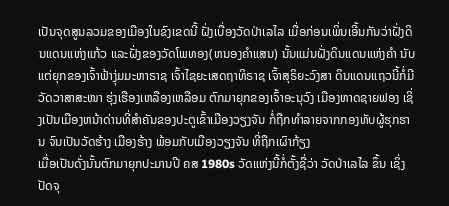ເປັນຈຸດສູນລວມຂອງເມືອງໃນຂົງເຂດນີ້ ຝັ່ງເບື່ອງວັດປ່າເລໄລ ເມື່ອກ່ອນເພິ່ນເອີ້ນກັນວ່າຝັ່ງດິນແດນແຫ່ງແກ້ວ ແລະຝັ່ງຂອງວັດໂພທອງ(ຫນອງຄຳແສນ) ນັ້ນແມ່ນຝັ່ງດິນແດນແຫ່ງຄຳ ນັບແຕ່ຍຸກຂອງເຈົ້າຟ້າງຸ່ມມະຫາຣາຊ ເຈົ້າໄຊຍະເສດຖາທິຣາຊ ເຈົ້າສຸຣິຍະວົງສາ ດິນແດນແຖວນີ້ກໍ່ມີວັດວາສາສະໜາ ຮຸ່ງເຮືອງເຫລືອງເຫລືອມ ຕົກມາຍຸກຂອງເຈົ້າອະນຸວົງ ເມືອງຫາດຊາຍຟອງ ເຊິ່ງເປັນເມືອງຫນ້າດ່ານທີ່ສຳຄັນຂອງປະຕູເຂົ້າເມືອງວຽງຈັນ ກໍ່ຖືກທຳລາຍຈາກກອງທັບຜູ້ຮຸກຮານ ຈົນເປັນວັດຮ້າງ ເມືອງຮ້າງ ພ້ອມກັບເມືອງວຽງຈັນ ທີ່ຖືກເຜົາກ້ຽງ
ເມື່ອເປັນດັ່ງນັ້ນຕົກມາຍຸກປະມານປີ ຄສ 1980s ວັດແຫ່ງນີ້ກໍ່ຕັ້ງຊື່ວ່າ ວັດປ່າເລໄລ ຂຶ້ນ ເຊິ່ງປັດຈຸ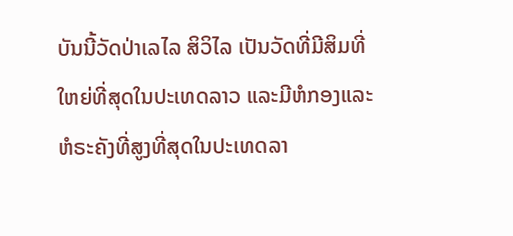ບັນນີ້ວັດປ່າເລໄລ ສິວິໄລ ເປັນວັດທີ່ມີສິມທີ່ໃຫຍ່ທີ່ສຸດໃນປະເທດລາວ ແລະມີຫໍກອງແລະຫໍຣະຄັງທີ່ສູງທີ່ສຸດໃນປະເທດລາ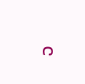ວ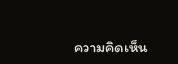ความคิดเห็น